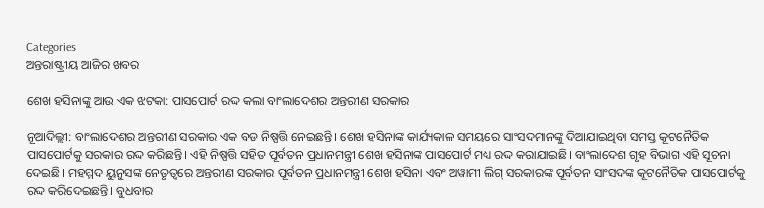Categories
ଅନ୍ତରାଷ୍ଟ୍ରୀୟ ଆଜିର ଖବର

ଶେଖ ହସିନାଙ୍କୁ ଆଉ ଏକ ଝଟକା: ପାସପୋର୍ଟ ରଦ୍ଦ କଲା ବାଂଲାଦେଶର ଅନ୍ତରୀଣ ସରକାର

ନୂଆଦିଲ୍ଲୀ: ବାଂଲାଦେଶର ଅନ୍ତରୀଣ ସରକାର ଏକ ବଡ ନିଷ୍ପତ୍ତି ନେଇଛନ୍ତି। ଶେଖ ହସିନାଙ୍କ କାର୍ଯ୍ୟକାଳ ସମୟରେ ସାଂସଦମାନଙ୍କୁ ଦିଆଯାଇଥିବା ସମସ୍ତ କୂଟନୈତିକ ପାସପୋର୍ଟକୁ ସରକାର ରଦ୍ଦ କରିଛନ୍ତି। ଏହି ନିଷ୍ପତ୍ତି ସହିତ ପୂର୍ବତନ ପ୍ରଧାନମନ୍ତ୍ରୀ ଶେଖ ହସିନାଙ୍କ ପାସପୋର୍ଟ ମଧ୍ୟ ରଦ୍ଦ କରାଯାଇଛି। ବାଂଲାଦେଶ ଗୃହ ବିଭାଗ ଏହି ସୂଚନା ଦେଇଛି। ମହମ୍ମଦ ୟୁନୁସଙ୍କ ନେତୃତ୍ୱରେ ଅନ୍ତରୀଣ ସରକାର ପୂର୍ବତନ ପ୍ରଧାନମନ୍ତ୍ରୀ ଶେଖ ହସିନା ଏବଂ ଅୱାମୀ ଲିଗ୍ ସରକାରଙ୍କ ପୂର୍ବତନ ସାଂସଦଙ୍କ କୂଟନୈତିକ ପାସପୋର୍ଟକୁ ରଦ୍ଦ କରିଦେଇଛନ୍ତି। ବୁଧବାର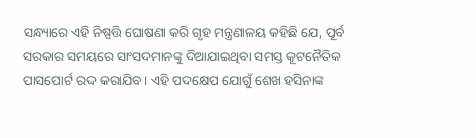ସନ୍ଧ୍ୟାରେ ଏହି ନିଷ୍ପତ୍ତି ଘୋଷଣା କରି ଗୃହ ମନ୍ତ୍ରଣାଳୟ କହିଛି ଯେ, ପୂର୍ବ ସରକାର ସମୟରେ ସାଂସଦମାନଙ୍କୁ ଦିଆଯାଇଥିବା ସମସ୍ତ କୂଟନୈତିକ ପାସପୋର୍ଟ ରଦ୍ଦ କରାଯିବ। ଏହି ପଦକ୍ଷେପ ଯୋଗୁଁ ଶେଖ ହସିନାଙ୍କ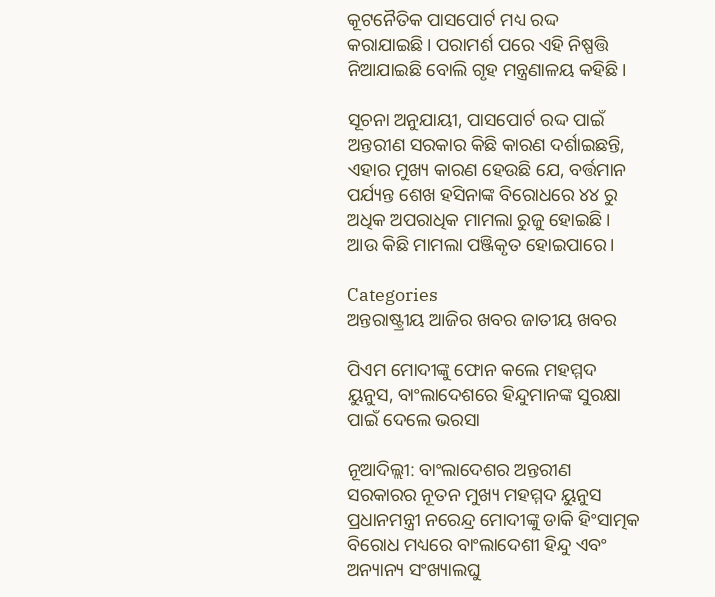କୂଟନୈତିକ ପାସପୋର୍ଟ ମଧ୍ୟ ରଦ୍ଦ କରାଯାଇଛି। ପରାମର୍ଶ ପରେ ଏହି ନିଷ୍ପତ୍ତି ନିଆଯାଇଛି ବୋଲି ଗୃହ ମନ୍ତ୍ରଣାଳୟ କହିଛି।

ସୂଚନା ଅନୁଯାୟୀ, ପାସପୋର୍ଟ ରଦ୍ଦ ପାଇଁ ଅନ୍ତରୀଣ ସରକାର କିଛି କାରଣ ଦର୍ଶାଇଛନ୍ତି, ଏହାର ମୁଖ୍ୟ କାରଣ ହେଉଛି ଯେ, ବର୍ତ୍ତମାନ ପର୍ଯ୍ୟନ୍ତ ଶେଖ ହସିନାଙ୍କ ବିରୋଧରେ ୪୪ ରୁ ଅଧିକ ଅପରାଧିକ ମାମଲା ରୁଜୁ ହୋଇଛି। ଆଉ କିଛି ମାମଲା ପଞ୍ଜିକୃତ ହୋଇପାରେ।

Categories
ଅନ୍ତରାଷ୍ଟ୍ରୀୟ ଆଜିର ଖବର ଜାତୀୟ ଖବର

ପିଏମ ମୋଦୀଙ୍କୁ ଫୋନ କଲେ ମହମ୍ମଦ ୟୁନୁସ, ବାଂଲାଦେଶରେ ହିନ୍ଦୁମାନଙ୍କ ସୁରକ୍ଷା ପାଇଁ ଦେଲେ ଭରସା

ନୂଆଦିଲ୍ଲୀ: ବାଂଲାଦେଶର ଅନ୍ତରୀଣ ସରକାରର ନୂତନ ମୁଖ୍ୟ ମହମ୍ମଦ ୟୁନୁସ ପ୍ରଧାନମନ୍ତ୍ରୀ ନରେନ୍ଦ୍ର ମୋଦୀଙ୍କୁ ଡାକି ହିଂସାତ୍ମକ ବିରୋଧ ମଧ୍ୟରେ ବାଂଲାଦେଶୀ ହିନ୍ଦୁ ଏବଂ ଅନ୍ୟାନ୍ୟ ସଂଖ୍ୟାଲଘୁ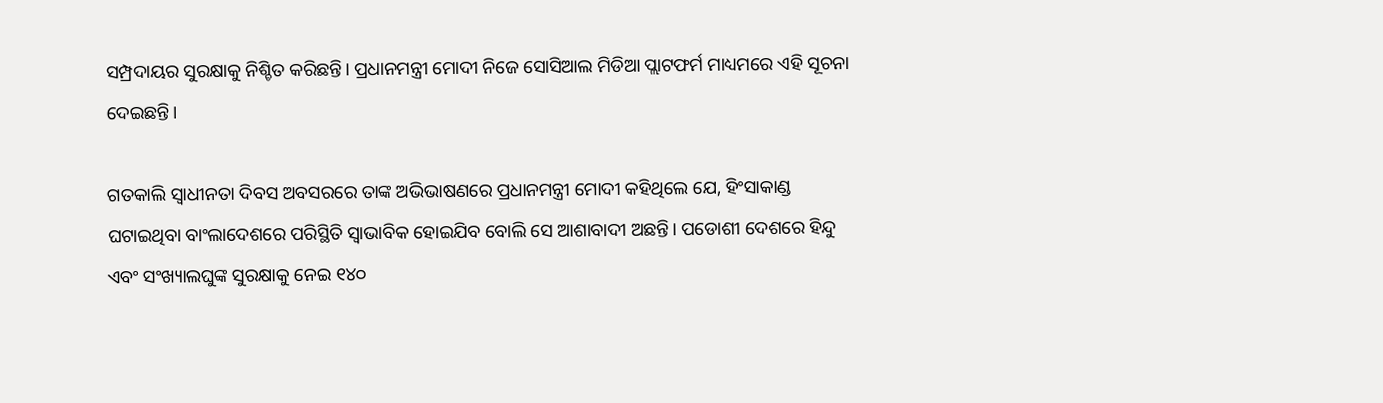ସମ୍ପ୍ରଦାୟର ସୁରକ୍ଷାକୁ ନିଶ୍ଚିତ କରିଛନ୍ତି। ପ୍ରଧାନମନ୍ତ୍ରୀ ମୋଦୀ ନିଜେ ସୋସିଆଲ ମିଡିଆ ପ୍ଲାଟଫର୍ମ ମାଧ୍ୟମରେ ଏହି ସୂଚନା ଦେଇଛନ୍ତି।

ଗତକାଲି ସ୍ୱାଧୀନତା ଦିବସ ଅବସରରେ ତାଙ୍କ ଅଭିଭାଷଣରେ ପ୍ରଧାନମନ୍ତ୍ରୀ ମୋଦୀ କହିଥିଲେ ଯେ, ହିଂସାକାଣ୍ଡ ଘଟାଇଥିବା ବାଂଲାଦେଶରେ ପରିସ୍ଥିତି ସ୍ୱାଭାବିକ ହୋଇଯିବ ବୋଲି ସେ ଆଶାବାଦୀ ଅଛନ୍ତି। ପଡୋଶୀ ଦେଶରେ ହିନ୍ଦୁ ଏବଂ ସଂଖ୍ୟାଲଘୁଙ୍କ ସୁରକ୍ଷାକୁ ନେଇ ୧୪୦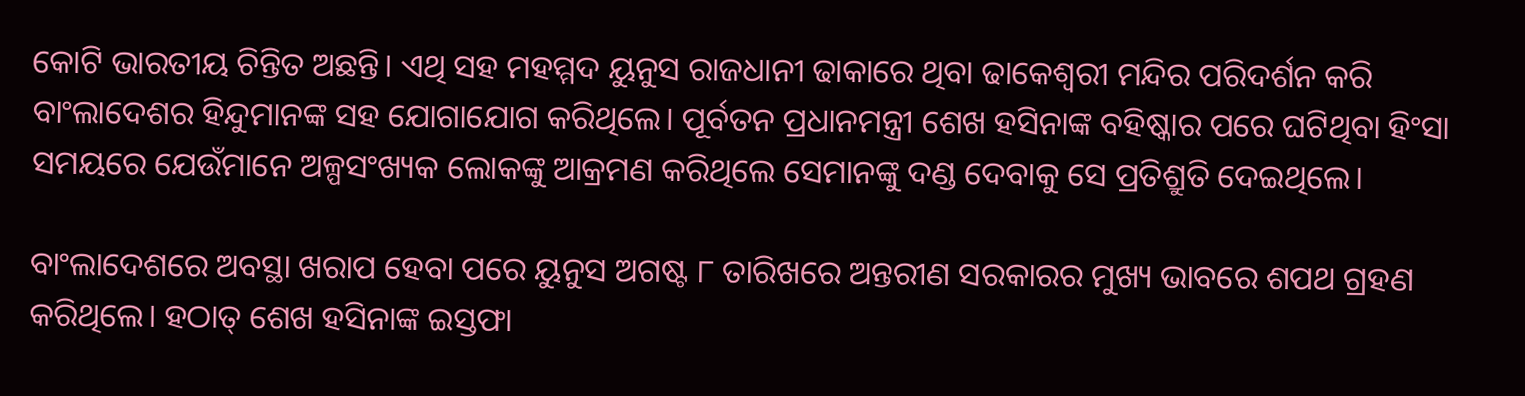କୋଟି ଭାରତୀୟ ଚିନ୍ତିତ ଅଛନ୍ତି। ଏଥି ସହ ମହମ୍ମଦ ୟୁନୁସ ରାଜଧାନୀ ଢାକାରେ ଥିବା ଢାକେଶ୍ୱରୀ ମନ୍ଦିର ପରିଦର୍ଶନ କରି ବାଂଲାଦେଶର ହିନ୍ଦୁମାନଙ୍କ ସହ ଯୋଗାଯୋଗ କରିଥିଲେ। ପୂର୍ବତନ ପ୍ରଧାନମନ୍ତ୍ରୀ ଶେଖ ହସିନାଙ୍କ ବହିଷ୍କାର ପରେ ଘଟିଥିବା ହିଂସା ସମୟରେ ଯେଉଁମାନେ ଅଳ୍ପସଂଖ୍ୟକ ଲୋକଙ୍କୁ ଆକ୍ରମଣ କରିଥିଲେ ସେମାନଙ୍କୁ ଦଣ୍ଡ ଦେବାକୁ ସେ ପ୍ରତିଶ୍ରୁତି ଦେଇଥିଲେ।

ବାଂଲାଦେଶରେ ଅବସ୍ଥା ଖରାପ ହେବା ପରେ ୟୁନୁସ ଅଗଷ୍ଟ ୮ ତାରିଖରେ ଅନ୍ତରୀଣ ସରକାରର ମୁଖ୍ୟ ଭାବରେ ଶପଥ ଗ୍ରହଣ କରିଥିଲେ। ହଠାତ୍ ଶେଖ ହସିନାଙ୍କ ଇସ୍ତଫା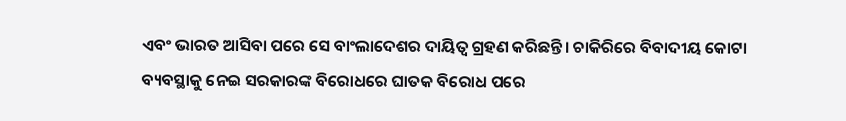ଏବଂ ଭାରତ ଆସିବା ପରେ ସେ ବାଂଲାଦେଶର ଦାୟିତ୍ଵ ଗ୍ରହଣ କରିଛନ୍ତି। ଚାକିରିରେ ବିବାଦୀୟ କୋଟା ବ୍ୟବସ୍ଥାକୁ ନେଇ ସରକାରଙ୍କ ବିରୋଧରେ ଘାତକ ବିରୋଧ ପରେ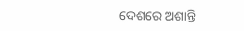ଦେଶରେ ଅଶାନ୍ତି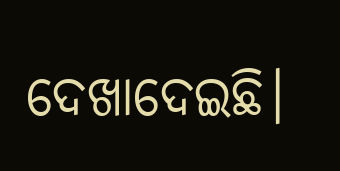ଦେଖାଦେଇଛି।